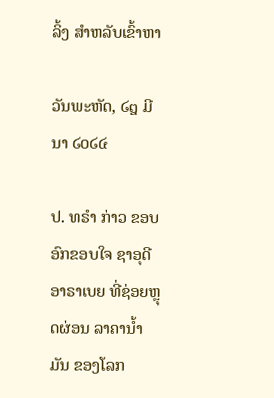ລິ້ງ ສຳຫລັບເຂົ້າຫາ

ວັນພະຫັດ, ໒໘ ມີນາ ໒໐໒໔

ປ. ທຣຳ ກ່າວ ຂອບອົກຂອບໃຈ ຊາອຸດີ ອາຣາເບຍ ທີ່ຊ່ອຍຫຼຸດຜ່ອນ ລາຄານ້ຳມັນ ຂອງໂລກ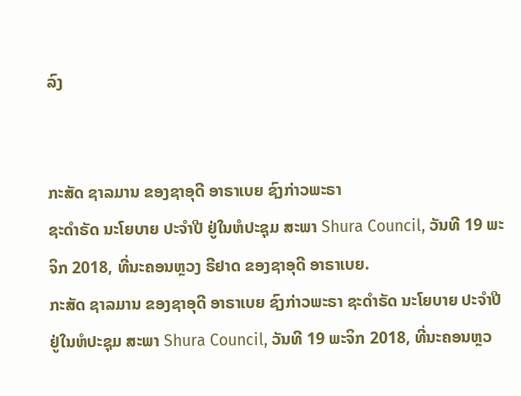ລົງ


ກະສັດ ຊາລມານ ຂອງຊາອຸດີ ອາຣາເບຍ ຊົງກ່າວພະຣາ
ຊະດຳຣັດ ນະໂຍບາຍ ປະຈຳປີ ຢູ່ໃນຫໍປະຊຸມ ສະພາ Shura Council, ວັນທີ 19 ພະຈິກ 2018, ທີ່ນະຄອນຫຼວງ ຣີຢາດ ຂອງຊາອຸດີ ອາຣາເບຍ.
ກະສັດ ຊາລມານ ຂອງຊາອຸດີ ອາຣາເບຍ ຊົງກ່າວພະຣາ ຊະດຳຣັດ ນະໂຍບາຍ ປະຈຳປີ ຢູ່ໃນຫໍປະຊຸມ ສະພາ Shura Council, ວັນທີ 19 ພະຈິກ 2018, ທີ່ນະຄອນຫຼວ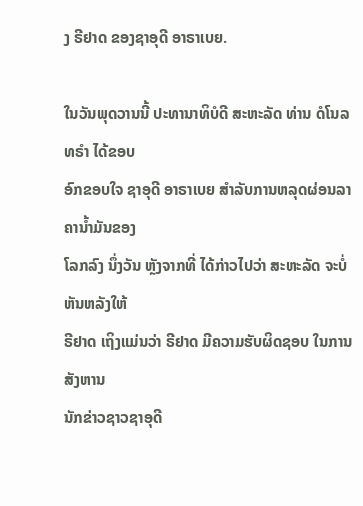ງ ຣີຢາດ ຂອງຊາອຸດີ ອາຣາເບຍ.

ໃນວັນພຸດວານນີ້ ປະທານາທິບໍດີ ສະຫະລັດ ທ່ານ ດໍໂນລ ທຣຳ ໄດ້ຂອບ
ອົກຂອບໃຈ ຊາອຸດີ ອາຣາເບຍ ສຳລັບການຫລຸດຜ່ອນລາຄານ້ຳມັນຂອງ
ໂລກລົງ ນຶ່ງວັນ ຫຼັງຈາກທີ່ ໄດ້ກ່າວໄປວ່າ ສະຫະລັດ ຈະບໍ່ຫັນຫລັງໃຫ້
ຣີຢາດ ເຖິງແມ່ນວ່າ ຣີຢາດ ມີຄວາມຮັບຜິດຊອບ ໃນການສັງຫານ
ນັກຂ່າວຊາວຊາອຸດີ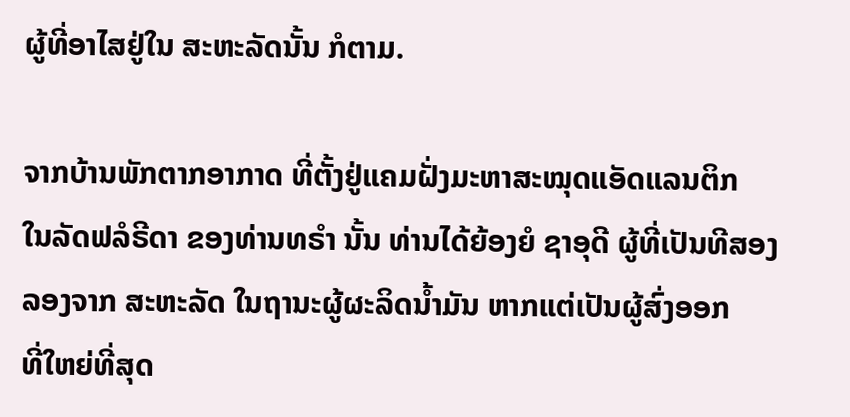ຜູ້ທີ່ອາໄສຢູ່ໃນ ສະຫະລັດນັ້ນ ກໍຕາມ.

ຈາກບ້ານພັກຕາກອາກາດ ທີ່ຕັ້ງຢູ່ແຄມຝັ່ງມະຫາສະໝຸດແອັດແລນຕິກ
ໃນລັດຟລໍຣີດາ ຂອງທ່ານທຣຳ ນັ້ນ ທ່ານໄດ້ຍ້ອງຍໍ ຊາອຸດີ ຜູ້ທີ່ເປັນທີສອງ
ລອງຈາກ ສະຫະລັດ ໃນຖານະຜູ້ຜະລິດນ້ຳມັນ ຫາກແຕ່ເປັນຜູ້ສົ່ງອອກ
ທີ່ໃຫຍ່ທີ່ສຸດ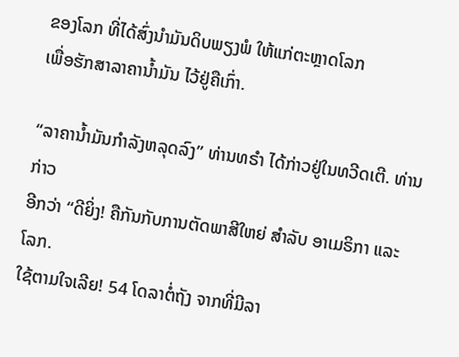ຂອງໂລກ ທີ່ໄດ້ສົ່ງນຳມັນດິບພຽງພໍ ໃຫ້ແກ່ຕະຫຼາດໂລກ
ເພື່ອຮັກສາລາຄານ້ຳມັນ ໄວ້ຢູ່ຄືເກົ່າ.

“ລາຄານໍ້າມັນກຳລັງຫລຸດລົງ” ທ່ານທຣຳ ໄດ້ກ່າວຢູ່ໃນທວີດເຕີ. ທ່ານກ່າວ
ອີກວ່າ “ດີຍິ່ງ! ຄືກັນກັບການຕັດພາສີໃຫຍ່ ສຳລັບ ອາເມຣິກາ ແລະ ໂລກ.
ໃຊ້ຕາມໃຈເລີຍ! 54 ໂດລາຕໍ່ຖັງ ຈາກທີ່ມີລາ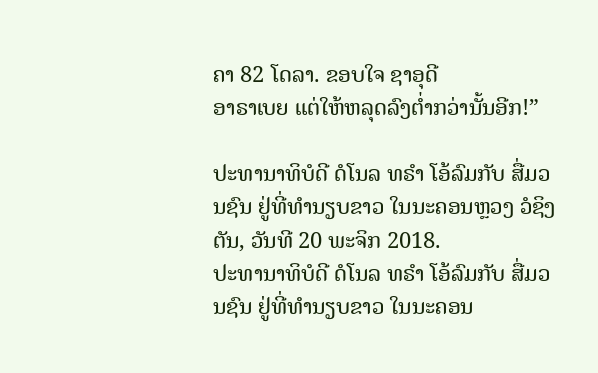ຄາ 82 ໂດລາ. ຂອບໃຈ ຊາອຸດີ
ອາຣາເບຍ ແຕ່ໃຫ້ຫລຸດລົງຕ່ຳກວ່ານັ້ນອີກ!”

ປະທານາທິບໍດີ ດໍໂນລ ທຣຳ ໂອ້ລົມກັບ ສື່ມວນຊົນ ຢູ່ທີ່ທຳນຽບຂາວ ໃນນະຄອນຫຼວງ ວໍຊິງຕັນ, ວັນທີ 20 ພະຈິກ 2018.
ປະທານາທິບໍດີ ດໍໂນລ ທຣຳ ໂອ້ລົມກັບ ສື່ມວນຊົນ ຢູ່ທີ່ທຳນຽບຂາວ ໃນນະຄອນ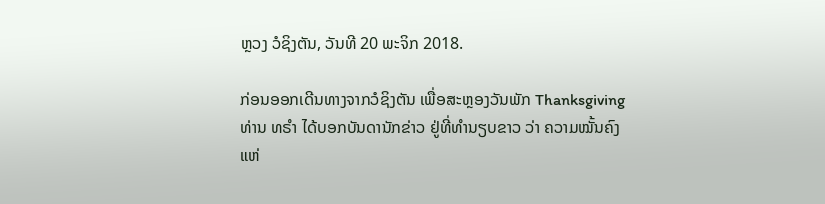ຫຼວງ ວໍຊິງຕັນ, ວັນທີ 20 ພະຈິກ 2018.

ກ່ອນອອກເດີນທາງຈາກວໍຊິງຕັນ ເພື່ອສະຫຼອງວັນພັກ Thanksgiving
ທ່ານ ທຣຳ ໄດ້ບອກບັນດານັກຂ່າວ ຢູ່ທີ່ທຳນຽບຂາວ ວ່າ ຄວາມໝັ້ນຄົງ
ແຫ່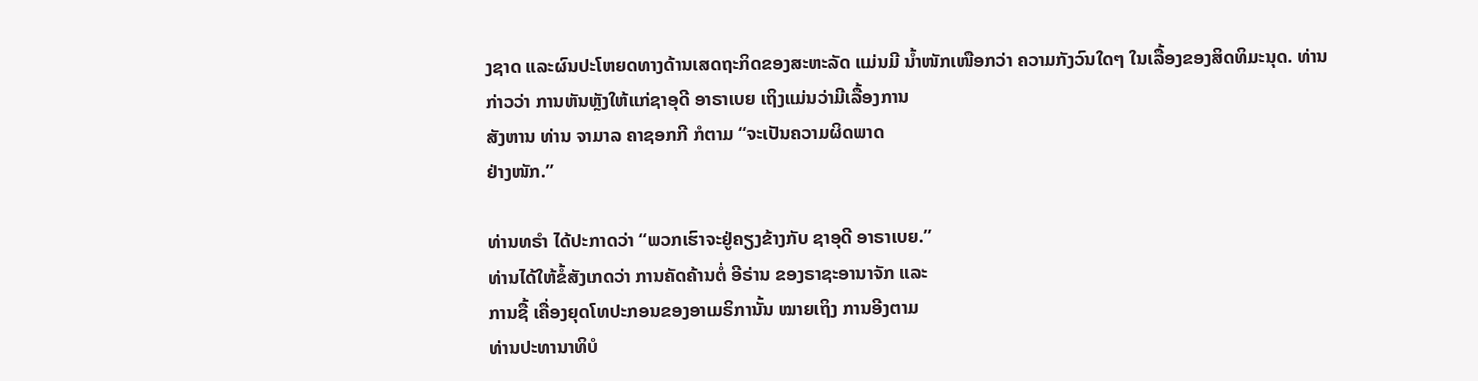ງຊາດ ແລະຜົນປະໂຫຍດທາງດ້ານເສດຖະກິດຂອງສະຫະລັດ ແມ່ນມີ ນ້ຳໜັກເໜືອກວ່າ ຄວາມກັງວົນໃດໆ ໃນເລື້ອງຂອງສິດທິມະນຸດ. ທ່ານ
ກ່າວວ່າ ການຫັນຫຼັງໃຫ້ແກ່ຊາອຸດີ ອາຣາເບຍ ເຖິງແມ່ນວ່າມີເລື້ອງການ
ສັງຫານ ທ່ານ ຈາມາລ ຄາຊອກກີ ກໍຕາມ “ຈະເປັນຄວາມຜິດພາດ
ຢ່າງໜັກ.”

ທ່ານທຣຳ ໄດ້ປະກາດວ່າ “ພວກເຮົາຈະຢູ່ຄຽງຂ້າງກັບ ຊາອຸດີ ອາຣາເບຍ.”
ທ່ານໄດ້ໃຫ້ຂໍ້ສັງເກດວ່າ ການຄັດຄ້ານຕໍ່ ອີຣ່ານ ຂອງຣາຊະອານາຈັກ ແລະ
ການຊື້ ເຄື່ອງຍຸດໂທປະກອນຂອງອາເມຣິການັ້ນ ໝາຍເຖິງ ການອີງຕາມ
ທ່ານປະທານາທິບໍ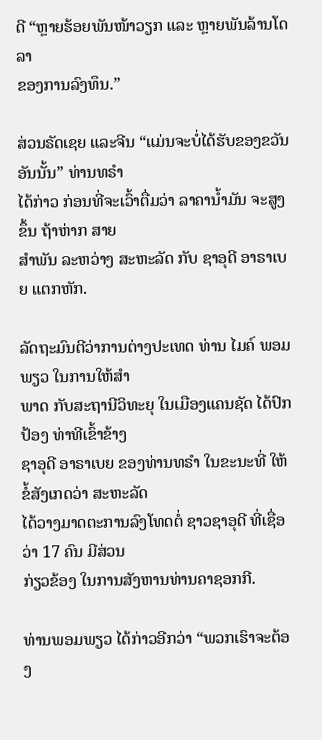ດີ “ຫຼາຍຮ້ອຍພັນໜ້າວຽກ ແລະ ຫຼາຍພັນລ້ານໂດລາ
ຂອງການລົງທຶນ.”

ສ່ວນຣັດເຊຍ ແລະຈີນ “ແມ່ນຈະບໍ່ໄດ້ຮັບຂອງຂວັນອັນນັ້ນ” ທ່ານທຣຳ
ໄດ້ກ່າວ ກ່ອນທີ່ຈະເວົ້າຕື່ມວ່າ ລາຄານ້ຳມັນ ຈະສູງຂຶ້ນ ຖ້າຫ່າກ ສາຍ
ສຳພັນ ລະຫວ່າງ ສະຫະລັດ ກັບ ຊາອຸດີ ອາຣາເບຍ ແຕກຫັກ.

ລັດຖະມົນຕີວ່າການຕ່າງປະເທດ ທ່ານ ໄມຄ໌ ພອມພຽວ ໃນການໃຫ້ສຳ
ພາດ ກັບສະຖານີວິທະຍຸ ໃນເມືອງແຄນຊັດ ໄດ້ປົກປ້ອງ ທ່າທີເຂົ້າຂ້າງ
ຊາອຸດີ ອາຣາເບຍ ຂອງທ່ານທຣຳ ໃນຂະນະທີ່ ໃຫ້ຂໍ້ສັງເກດວ່າ ສະຫະລັດ
ໄດ້ວາງມາດຕະການລົງໂທດຕໍ່ ຊາວຊາອຸດີ ທີ່ເຊື່ອວ່າ 17 ຄົນ ມີສ່ວນ
ກ່ຽວຂ້ອງ ໃນການສັງຫານທ່ານຄາຊອກກີ.

ທ່ານພອມພຽວ ໄດ້ກ່າວອີກວ່າ “ພວກເຮົາຈະຕ້ອງ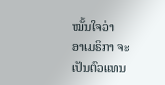ໝັ້ນໃຈວ່າ
ອາເມຣິກາ ຈະເປັນຕົວແທນ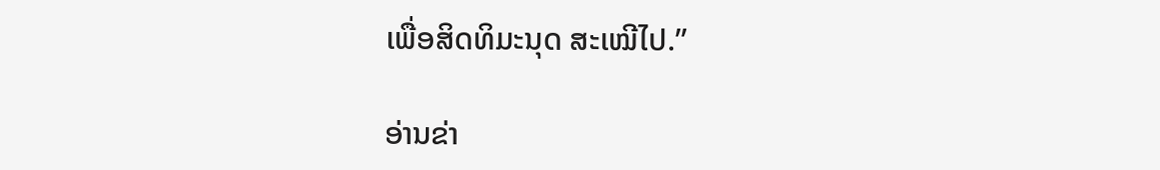ເພື່ອສິດທິມະນຸດ ສະເໝີໄປ.”

ອ່ານຂ່າ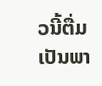ວນີ້ຕື່ມ ເປັນພາ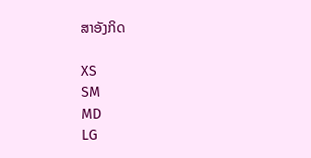ສາອັງກິດ

XS
SM
MD
LG